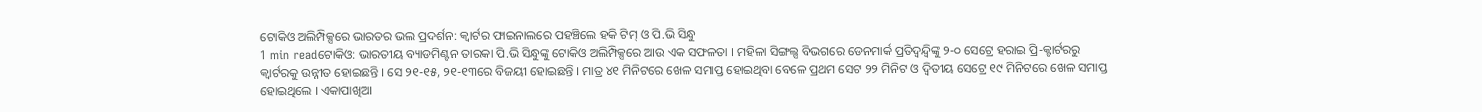ଟୋକିଓ ଅଲିମ୍ପିକ୍ସରେ ଭାରତର ଭଲ ପ୍ରଦର୍ଶନ: କ୍ୱାର୍ଟର ଫାଇନାଲରେ ପହଞ୍ଚିଲେ ହକି ଟିମ୍ ଓ ପି.ଭି ସିନ୍ଧୁ
1 min readଟୋକିଓ: ଭାରତୀୟ ବ୍ୟାଡମିଣ୍ଟନ ତାରକା ପି.ଭି ସିନ୍ଧୁଙ୍କୁ ଟୋକିଓ ଅଲିମ୍ପିକ୍ସରେ ଆଉ ଏକ ସଫଳତା । ମହିଳା ସିଙ୍ଗଲ୍ସ ବିଭଗରେ ଡେନମାର୍କ ପ୍ରତିଦ୍ୱନ୍ଦ୍ୱିଙ୍କୁ ୨-୦ ସେଟ୍ରେ ହରାଇ ପ୍ରି-କ୍ଟାର୍ଟରରୁ କ୍ୱାର୍ଟରକୁ ଉନ୍ନୀତ ହୋଇଛନ୍ତି । ସେ ୨୧-୧୫, ୨୧-୧୩ରେ ବିଜୟୀ ହୋଇଛନ୍ତି । ମାତ୍ର ୪୧ ମିନିଟରେ ଖେଳ ସମାପ୍ତ ହୋଇଥିବା ବେଳେ ପ୍ରଥମ ସେଟ ୨୨ ମିନିଟ ଓ ଦ୍ୱିତୀୟ ସେଟ୍ରେ ୧୯ ମିନିଟରେ ଖେଳ ସମାପ୍ତ ହୋଇଥିଲେ । ଏକାପାଖିଆ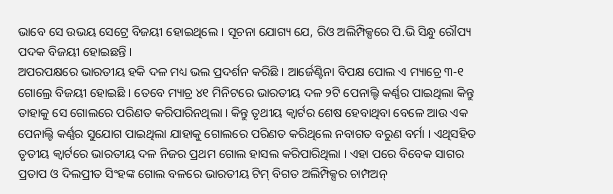ଭାବେ ସେ ଉଭୟ ସେଟ୍ରେ ବିଜୟୀ ହୋଇଥିଲେ । ସୂଚନା ଯୋଗ୍ୟ ଯେ, ରିଓ ଅଲିମ୍ପିକ୍ସରେ ପି.ଭି ସିନ୍ଧୁ ରୌପ୍ୟ ପଦକ ବିଜୟୀ ହୋଇଛନ୍ତି ।
ଅପରପକ୍ଷରେ ଭାରତୀୟ ହକି ଦଳ ମଧ୍ୟ ଭଲ ପ୍ରଦର୍ଶନ କରିଛି । ଆର୍ଜେଣ୍ଟିନା ବିପକ୍ଷ ପୋଲ ଏ ମ୍ୟାଚ୍ରେ ୩-୧ ଗୋଲ୍ରେ ବିଜୟୀ ହୋଇଛି । ତେବେ ମ୍ୟାଚ୍ର ୪୧ ମିନିଟରେ ଭାରତୀୟ ଦଳ ୨ଟି ପେନାଲ୍ଟି କର୍ଣ୍ଣର ପାଇଥିଲା କିନ୍ତୁ ତାହାକୁ ସେ ଗୋଲରେ ପରିଣତ କରିପାରିନଥିଲା । କିନ୍ତୁ ତୃଥୀୟ କ୍ୱାର୍ଟର ଶେଷ ହେବାଥିବା ବେଳେ ଆଉ ଏକ ପେନାଲ୍ଟି କର୍ଣ୍ଣର ସୁଯୋଗ ପାଇଥିଲା ଯାହାକୁ ଗୋଲରେ ପରିଣତ କରିଥିଲେ ନବାଗତ ବରୁଣ ବର୍ମା । ଏଥିସହିତ ତୃତୀୟ କ୍ୱାର୍ଟରେ ଭାରତୀୟ ଦଳ ନିଜର ପ୍ରଥମ ଗୋଲ ହାସଲ କରିପାରିଥିଲା । ଏହା ପରେ ବିବେକ ସାଗର ପ୍ରତାପ ଓ ଦିଲପ୍ରୀତ ସିଂହଙ୍କ ଗୋଲ ବଳରେ ଭାରତୀୟ ଟିମ୍ ବିଗତ ଅଲିମ୍ପିକ୍ସର ଚାମ୍ପଅନ୍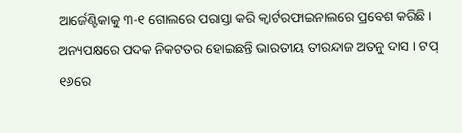ଆର୍ଜେଣ୍ଟିକାକୁ ୩-୧ ଗୋଲରେ ପରାସ୍ତା କରି କ୍ୱାର୍ଟରଫାଇନାଲରେ ପ୍ରବେଶ କରିଛି । ଅନ୍ୟପକ୍ଷରେ ପଦକ ନିକଟତର ହୋଇଛନ୍ତି ଭାରତୀୟ ତୀରନ୍ଦାଜ ଅତନୁ ଦାସ । ଟପ୍ ୧୬ରେ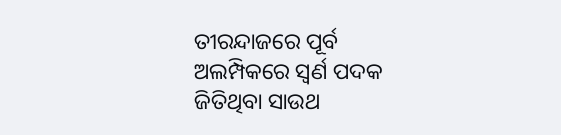ତୀରନ୍ଦାଜରେ ପୂର୍ବ ଅଲମ୍ପିକରେ ସ୍ଵର୍ଣ ପଦକ ଜିତିଥିବା ସାଉଥ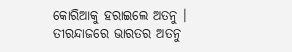କୋରିଆକୁ ହରାଇଲେ ଅତନୁ । ତୀରନ୍ଦାଜରେ ଭାରତର ଅତନୁ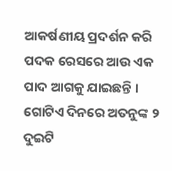ଆକର୍ଷଣୀୟ ପ୍ରଦର୍ଶନ କରି ପଦକ ରେସରେ ଆଉ ଏକ ପାଦ ଆଗକୁ ଯାଇଛନ୍ତି । ଗୋଟିଏ ଦିନରେ ଅତନୁଙ୍କ ୨ ଦୁଇଟି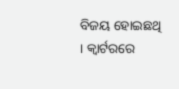ବିଜୟ ହୋଇଛଥି । କ୍ୱାର୍ଟରରେ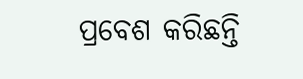ପ୍ରବେଶ କରିଛନ୍ତି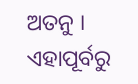ଅତନୁ । ଏହାପୂର୍ବରୁ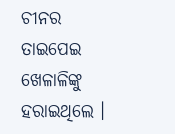ଚୀନର ତାଇପେଇ ଖେଳାଳିଙ୍କୁ ହରାଇଥିଲେ ।